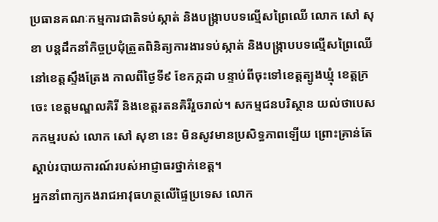ប្រធានគណៈកម្មការជាតិទប់ស្កាត់ និងបង្ក្រាបបទល្មើសព្រៃឈើ លោក សៅ សុខា បន្តដឹកនាំកិច្ចប្រជុំត្រួតពិនិត្យការងារទប់ស្កាត់ និងបង្ក្រាបបទល្មើសព្រៃឈើនៅខេត្តស្ទឹងត្រែង កាលពីថ្ងៃទី៩ ខែកក្កដា បន្ទាប់ពីចុះទៅខេត្តត្បូងឃ្មុំ ខេត្តក្រចេះ ខេត្តមណ្ឌលគិរី និងខេត្តរតនគិរីរួចរាល់។ សកម្មជនបរិស្ថាន យល់ថាបេសកកម្មរបស់ លោក សៅ សុខា នេះ មិនសូវមានប្រសិទ្ធភាពឡើយ ព្រោះគ្រាន់តែស្ដាប់របាយការណ៍របស់អាជ្ញាធរថ្នាក់ខេត្ត។
អ្នកនាំពាក្យកងរាជអាវុធហត្ថលើផ្ទៃប្រទេស លោក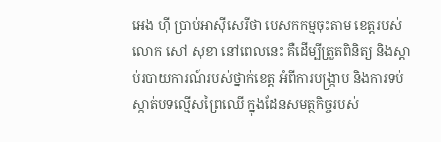អេង ហ៊ី ប្រាប់អាស៊ីសេរីថា បេសកកម្មចុះតាម ខេត្តរបស់លោក សៅ សុខា នៅពេលនេះ គឺដើម្បីត្រួតពិនិត្យ និងស្ដាប់របាយការណ៍របស់ថ្នាក់ខេត្ត អំពីការបង្ក្រាប និងការទប់ស្កាត់បទល្មើសព្រៃឈើ ក្នុងដែនសមត្ថកិច្ចរបស់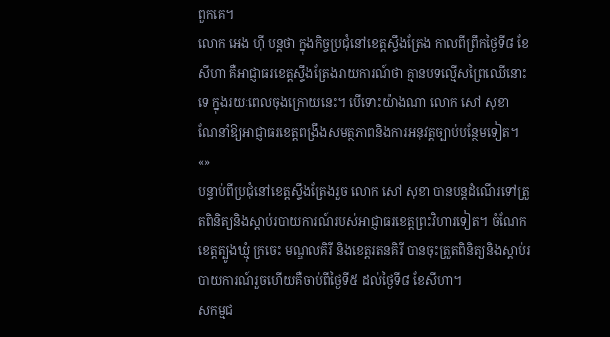ពួកគេ។
លោក អេង ហ៊ី បន្តថា ក្នុងកិច្ចប្រជុំនៅខេត្តស្ទឹងត្រែង កាលពីព្រឹកថ្ងៃទី៨ ខែសីហា គឺអាជ្ញាធរខេត្តស្ទឹងត្រែងរាយការណ៍ថា គ្មានបទល្មើសព្រៃឈើនោះទេ ក្នុងរយៈពេលចុងក្រោយនេះ។ បើទោះយ៉ាងណា លោក សៅ សុខា ណែនាំឱ្យអាជ្ញាធរខេត្តពង្រឹងសមត្ថភាពនិងការអនុវត្តច្បាប់បន្ថែមទៀត។ «»
បន្ទាប់ពីប្រជុំនៅខេត្តស្ទឹងត្រែងរួច លោក សៅ សុខា បានបន្តដំណើរទៅត្រួតពិនិត្យនិងស្តាប់របាយការណ៍របស់អាជ្ញាធរខេត្តព្រះវិហារទៀត។ ចំណែកខេត្តត្បូងឃ្មុំ ក្រចេះ មណ្ឌលគិរី និងខេត្តរតនគិរី បានចុះត្រួតពិនិត្យនិងស្ដាប់របាយការណ៍រួចហើយគឺចាប់ពីថ្ងៃទី៥ ដល់ថ្ងៃទី៨ ខែសីហា។
សកម្មជ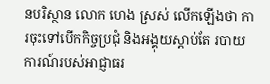នបរិស្ថាន លោក ហេង ស្រស់ លើកឡើងថា ការចុះទៅបើកកិច្ចប្រជុំ និងអង្គុយស្ដាប់តែ របាយការណ៍របស់អាជ្ញាធរ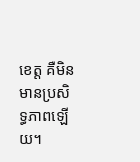ខេត្ត គឺមិនមានប្រសិទ្ធភាពឡើយ។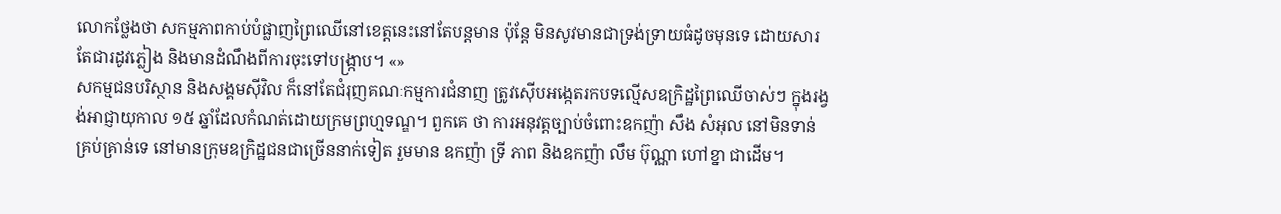លោកថ្លែងថា សកម្មភាពកាប់បំផ្លាញព្រៃឈើនៅខេត្តនេះនៅតែបន្តមាន ប៉ុន្តែ មិនសូវមានជាទ្រង់ទ្រាយធំដូចមុនទេ ដោយសារតែជារដូវភ្លៀង និងមានដំណឹងពីការចុះទៅបង្ក្រាប។ «»
សកម្មជនបរិស្ថាន និងសង្គមស៊ីវិល ក៏នៅតែជំរុញគណៈកម្មការជំនាញ ត្រូវស៊ើបអង្កេតរកបទល្មើសឧក្រិដ្ឋព្រៃឈើចាស់ៗ ក្នុងរង្វង់អាជ្ញាយុកាល ១៥ ឆ្នាំដែលកំណត់ដោយក្រមព្រហ្មទណ្ឌ។ ពួកគេ ថា ការអនុវត្តច្បាប់ចំពោះឧកញ៉ា សឹង សំអុល នៅមិនទាន់គ្រប់គ្រាន់ទេ នៅមានក្រុមឧក្រិដ្ឋជនជាច្រើននាក់ទៀត រួមមាន ឧកញ៉ា ទ្រី ភាព និងឧកញ៉ា លឹម ប៊ុណ្ណា ហៅខ្នា ជាដើម។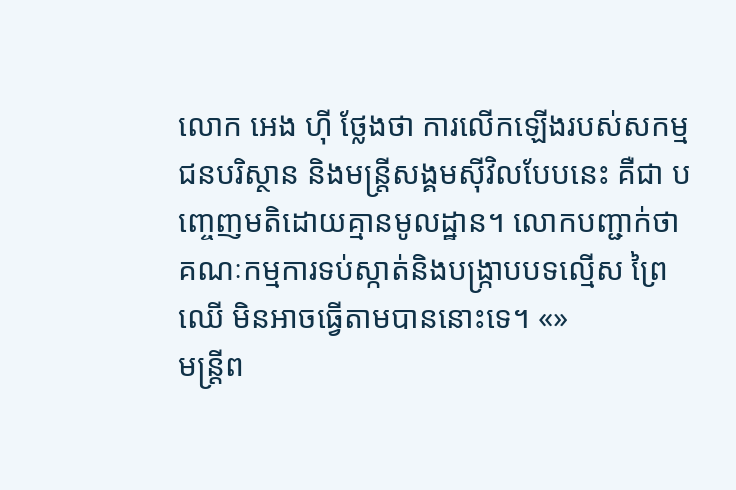លោក អេង ហ៊ី ថ្លែងថា ការលើកឡើងរបស់សកម្មជនបរិស្ថាន និងមន្ត្រីសង្គមស៊ីវិលបែបនេះ គឺជា បញ្ចេញមតិដោយគ្មានមូលដ្ឋាន។ លោកបញ្ជាក់ថា គណៈកម្មការទប់ស្កាត់និងបង្ក្រាបបទល្មើស ព្រៃឈើ មិនអាចធ្វើតាមបាននោះទេ។ «»
មន្ត្រីព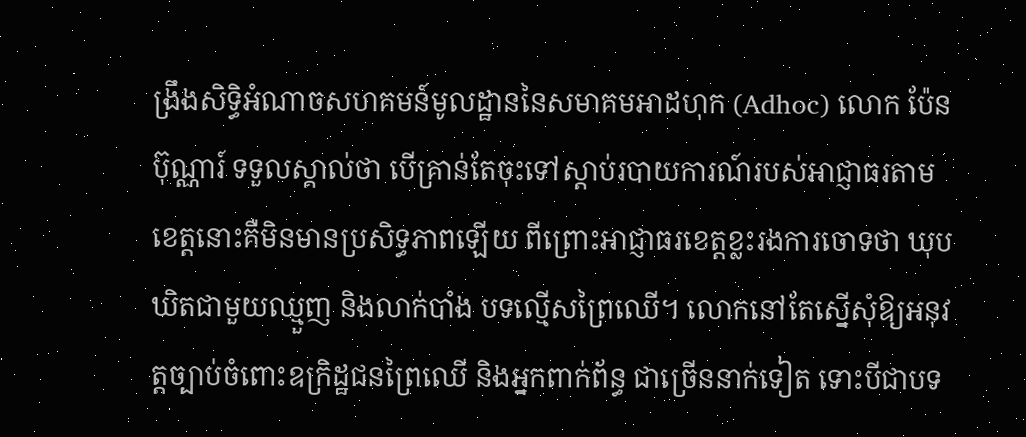ង្រឹងសិទ្ធិអំណាចសហគមន៍មូលដ្ឋាននៃសមាគមអាដហុក (Adhoc) លោក ប៉ែន ប៊ុណ្ណារ៍ ទទួលស្គាល់ថា បើគ្រាន់តែចុះទៅស្ដាប់របាយការណ៍របស់អាជ្ញាធរតាមខេត្តនោះគឺមិនមានប្រសិទ្ធភាពឡើយ ពីព្រោះអាជ្ញាធរខេត្តខ្លះរងការចោទថា ឃុបឃិតជាមួយឈ្មួញ និងលាក់បាំង បទល្មើសព្រៃឈើ។ លោកនៅតែស្នើសុំឱ្យអនុវត្តច្បាប់ចំពោះឧក្រិដ្ឋជនព្រៃឈើ និងអ្នកពាក់ព័ន្ធ ជាច្រើននាក់ទៀត ទោះបីជាបទ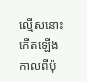ល្មើសនោះកើតឡើងកាលពីប៉ុ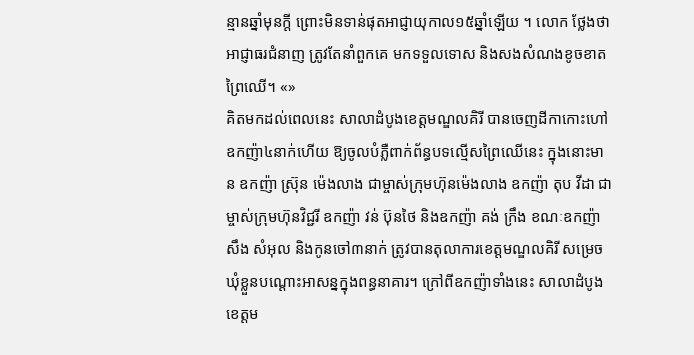ន្មានឆ្នាំមុនក្តី ព្រោះមិនទាន់ផុតអាជ្ញាយុកាល១៥ឆ្នាំឡើយ ។ លោក ថ្លែងថា អាជ្ញាធរជំនាញ ត្រូវតែនាំពួកគេ មកទទួលទោស និងសងសំណងខូចខាតព្រៃឈើ។ «»
គិតមកដល់ពេលនេះ សាលាដំបូងខេត្តមណ្ឌលគិរី បានចេញដីកាកោះហៅឧកញ៉ា៤នាក់ហើយ ឱ្យចូលបំភ្លឺពាក់ព័ន្ធបទល្មើសព្រៃឈើនេះ ក្នុងនោះមាន ឧកញ៉ា ស្រ៊ុន ម៉េងលាង ជាម្ចាស់ក្រុមហ៊ុនម៉េងលាង ឧកញ៉ា តុប វីដា ជាម្ចាស់ក្រុមហ៊ុនវិជ្ជរី ឧកញ៉ា វន់ ប៊ុនថៃ និងឧកញ៉ា គង់ ក្រឹង ខណៈឧកញ៉ា សឹង សំអុល និងកូនចៅ៣នាក់ ត្រូវបានតុលាការខេត្តមណ្ឌលគិរី សម្រេចឃុំខ្លួនបណ្ដោះអាសន្នក្នុងពន្ធនាគារ។ ក្រៅពីឧកញ៉ាទាំងនេះ សាលាដំបូងខេត្តម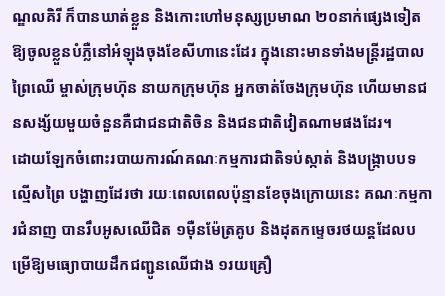ណ្ឌលគិរី ក៏បានឃាត់ខ្លួន និងកោះហៅមនុស្សប្រមាណ ២០នាក់ផ្សេងទៀត ឱ្យចូលខ្លួនបំភ្លឺនៅអំឡុងចុងខែសីហានេះដែរ ក្នុងនោះមានទាំងមន្ត្រីរដ្ឋបាលព្រៃឈើ ម្ចាស់ក្រុមហ៊ុន នាយកក្រុមហ៊ុន អ្នកចាត់ចែងក្រុមហ៊ុន ហើយមានជនសង្ស័យមួយចំនួនគឺជាជនជាតិចិន និងជនជាតិវៀតណាមផងដែរ។
ដោយឡែកចំពោះរបាយការណ៍គណៈកម្មការជាតិទប់ស្កាត់ និងបង្ក្រាបបទល្មើសព្រៃ បង្ហាញដែរថា រយៈពេលពេលប៉ុន្មានខែចុងក្រោយនេះ គណៈកម្មការជំនាញ បានរឹបអូសឈើជិត ១ម៉ឺនម៉ែត្រគូប និងដុតកម្ទេចរថយន្តដែលបម្រើឱ្យមធ្យោបាយដឹកជញ្ជូនឈើជាង ១រយគ្រឿ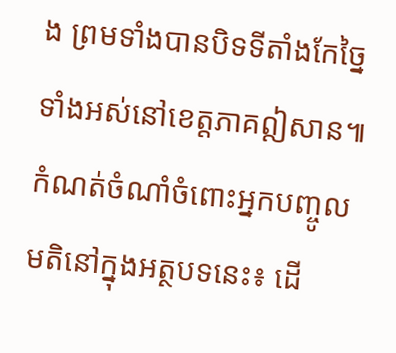ង ព្រមទាំងបានបិទទីតាំងកែច្នៃទាំងអស់នៅខេត្តភាគឦសាន៕
កំណត់ចំណាំចំពោះអ្នកបញ្ចូលមតិនៅក្នុងអត្ថបទនេះ៖ ដើ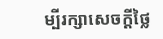ម្បីរក្សាសេចក្ដីថ្លៃ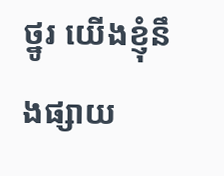ថ្នូរ យើងខ្ញុំនឹងផ្សាយ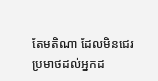តែមតិណា ដែលមិនជេរប្រមាថដល់អ្នកដ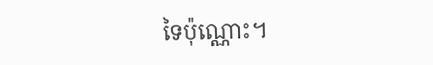ទៃប៉ុណ្ណោះ។